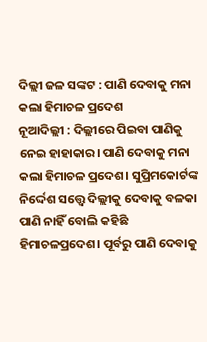ଦିଲ୍ଲୀ ଜଳ ସଙ୍କଟ : ପାଣି ଦେବାକୁ ମନା କଲା ହିମାଚଳ ପ୍ରଦେଶ
ନୂଆଦିଲ୍ଲୀ : ଦିଲ୍ଲୀରେ ପିଇବା ପାଣିକୁ ନେଇ ହାହାକାର। ପାଣି ଦେବାକୁ ମନା କଲା ହିମାଚଳ ପ୍ରଦେଶ। ସୁପ୍ରିମକୋର୍ଟଙ୍କ ନିର୍ଦ୍ଦେଶ ସତ୍ତ୍ଵେ ଦିଲ୍ଲୀକୁ ଦେବାକୁ ବଳକା ପାଣି ନାହିଁ ବୋଲି କହିଛି ହିମାଚଳପ୍ରଦେଶ। ପୂର୍ବରୁ ପାଣି ଦେବାକୁ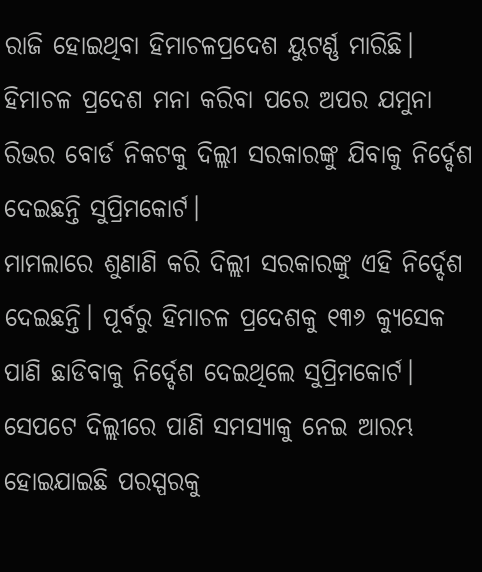ରାଜି ହୋଇଥିବା ହିମାଚଳପ୍ରଦେଶ ୟୁଟର୍ଣ୍ଣ ମାରିଛି। ହିମାଚଳ ପ୍ରଦେଶ ମନା କରିବା ପରେ ଅପର ଯମୁନା ରିଭର ବୋର୍ଡ ନିକଟକୁ ଦିଲ୍ଲୀ ସରକାରଙ୍କୁ ଯିବାକୁ ନିର୍ଦ୍ଦେଶ ଦେଇଛନ୍ତି ସୁପ୍ରିମକୋର୍ଟ।
ମାମଲାରେ ଶୁଣାଣି କରି ଦିଲ୍ଲୀ ସରକାରଙ୍କୁ ଏହି ନିର୍ଦ୍ଦେଶ ଦେଇଛନ୍ତି। ପୂର୍ବରୁ ହିମାଚଳ ପ୍ରଦେଶକୁ ୧୩୬ କ୍ୟୁସେକ ପାଣି ଛାଡିବାକୁ ନିର୍ଦ୍ଦେଶ ଦେଇଥିଲେ ସୁପ୍ରିମକୋର୍ଟ। ସେପଟେ ଦିଲ୍ଲୀରେ ପାଣି ସମସ୍ୟାକୁ ନେଇ ଆରମ୍ଭ ହୋଇଯାଇଛି ପରସ୍ପରକୁ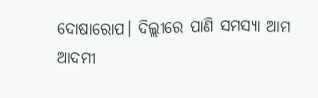ଦୋଷାରୋପ। ଦିଲ୍ଲୀରେ ପାଣି ସମସ୍ୟା ଆମ ଆଦମୀ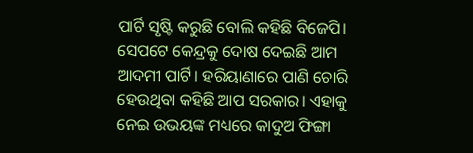ପାର୍ଟି ସୃଷ୍ଟି କରୁଛି ବୋଲି କହିଛି ବିଜେପି। ସେପଟେ କେନ୍ଦ୍ରକୁ ଦୋଷ ଦେଇଛି ଆମ ଆଦମୀ ପାର୍ଟି। ହରିୟାଣାରେ ପାଣି ଚୋରି ହେଉଥିବା କହିଛି ଆପ ସରକାର। ଏହାକୁ ନେଇ ଉଭୟଙ୍କ ମଧ୍ୟରେ କାଦୁଅ ଫିଙ୍ଗା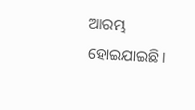ଆରମ୍ଭ ହୋଇଯାଇଛି।